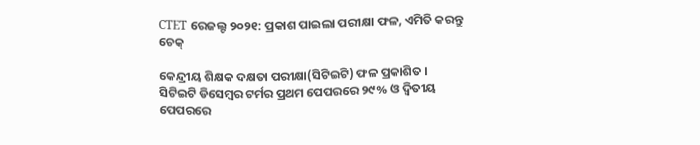CTET ରେଜଲ୍ଟ ୨୦୨୧: ପ୍ରକାଶ ପାଇଲା ପରୀକ୍ଷା ଫଳ, ଏମିତି କରନ୍ତୁ ଚେକ୍

କେନ୍ଦ୍ରୀୟ ଶିକ୍ଷକ ଦକ୍ଷତା ପରୀକ୍ଷା(ସିଟିଇଟି) ଫଳ ପ୍ରକାଶିତ । ସିଟିଇଟି ଡିସେମ୍ବର ଟର୍ମର ପ୍ରଥମ ପେପରରେ ୨୯% ଓ ଦ୍ୱିତୀୟ ପେପରରେ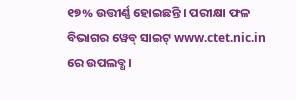୧୭% ଉତ୍ତୀର୍ଣ୍ଣ ହୋଇଛନ୍ତି । ପରୀକ୍ଷା ଫଳ ବିଭାଗର ୱେବ୍ ସାଇଟ୍ www.ctet.nic.in ରେ ଉପଲବ୍ଧ ।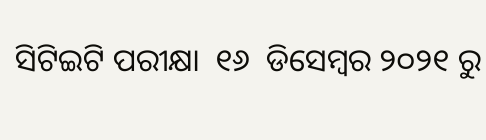ସିଟିଇଟି ପରୀକ୍ଷା  ୧୬  ଡିସେମ୍ବର ୨୦୨୧ ରୁ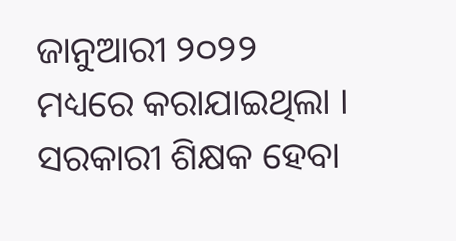ଜାନୁଆରୀ ୨୦୨୨ ମଧ୍ୟରେ କରାଯାଇଥିଲା । ସରକାରୀ ଶିକ୍ଷକ ହେବା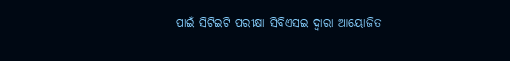ପାଇଁ ସିଟିଇଟି ପରୀକ୍ଷା ସିବିଏସଇ ଦ୍ୱାରା ଆୟୋଜିତ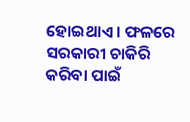ହୋଇଥାଏ । ଫଳରେ ସରକାରୀ ଚାକିରି କରିବା ପାଇଁ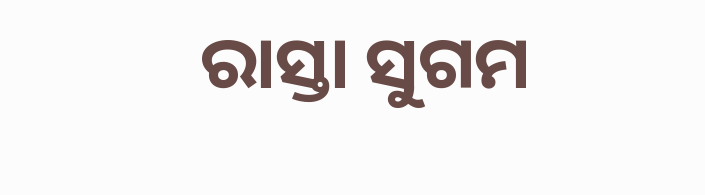ରାସ୍ତା ସୁଗମ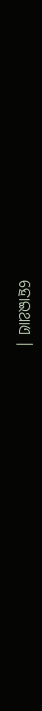ହୋଇଥାଏ ।